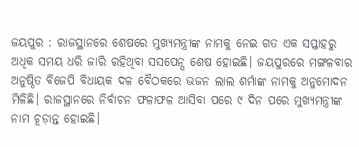ଜୟପୁର : ରାଜସ୍ଥାନରେ ଶେଷରେ ମୁଖ୍ୟମନ୍ତ୍ରୀଙ୍କ ନାମକୁ ନେଇ ଗତ ଏକ ସପ୍ତାହରୁ ଅଧିକ ସମୟ ଧରି ଜାରି ରହିଥିବା ସସପେନ୍ସ ଶେଷ ହୋଇଛି। ଜୟପୁରରେ ମଙ୍ଗଳବାର ଅନୁଷ୍ଠିତ ବିଜେପି ବିଧାୟକ ଦଳ ବୈଠକରେ ଭଜନ ଲାଲ ଶର୍ମାଙ୍କ ନାମକୁ ଅନୁମୋଦନ ମିଳିଛି। ରାଜସ୍ଥାନରେ ନିର୍ବାଚନ ଫଳାଫଳ ଆସିବା ପରେ ୯ ଦିନ ପରେ ମୁଖ୍ୟମନ୍ତ୍ରୀଙ୍କ ନାମ ଚୂଡ଼ାନ୍ତ ହୋଇଛି।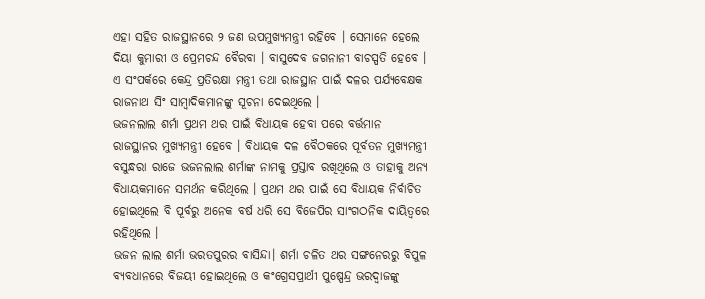ଏହା ସହିତ ରାଜସ୍ଥାନରେ ୨ ଜଣ ଉପମୁଖ୍ୟମନ୍ତ୍ରୀ ରହିବେ । ସେମାନେ ହେଲେ ଦିୟା କୁମାରୀ ଓ ପ୍ରେମଚନ୍ଦ ବୈରବା । ବାସୁଦେବ ଜଗନାନୀ ବାଚସ୍ପତି ହେବେ । ଏ ସଂପର୍କରେ କେନ୍ଦ୍ର ପ୍ରତିରକ୍ଷା ମନ୍ତ୍ରୀ ତଥା ରାଜସ୍ଥାନ ପାଇଁ ଦଳର ପର୍ଯ୍ୟବେକ୍ଷକ ରାଜନାଥ ସିଂ ସାମ୍ବାଦିକମାନଙ୍କୁ ସୂଚନା ଦେଇଥିଲେ ।
ଭଜନଲାଲ ଶର୍ମା ପ୍ରଥମ ଥର ପାଇଁ ବିଧାୟକ ହେବା ପରେ ବର୍ତ୍ତମାନ ରାଜସ୍ଥାନର ମୁଖ୍ୟମନ୍ତ୍ରୀ ହେବେ । ବିଧାୟକ ଦଳ ବୈଠକରେ ପୂର୍ବତନ ମୁଖ୍ୟମନ୍ତ୍ରୀ ବସୁନ୍ଧରା ରାଜେ ଭଜନଲାଲ ଶର୍ମାଙ୍କ ନାମକୁ ପ୍ରସ୍ତାବ ରଖିଥିଲେ ଓ ତାହାକୁ ଅନ୍ୟ ବିଧାୟକମାନେ ସମର୍ଥନ କରିଥିଲେ । ପ୍ରଥମ ଥର ପାଇଁ ସେ ବିଧାୟକ ନିର୍ବାଚିତ ହୋଇଥିଲେ ବି ପୂର୍ବରୁ ଅନେକ ବର୍ଷ ଧରି ସେ ବିଜେପିର ସାଂଗଠନିକ ଦାୟିତ୍ବରେ ରହିଥିଲେ ।
ଭଜନ ଲାଲ ଶର୍ମା ଭରତପୁରର ବାସିନ୍ଦା। ଶର୍ମା ଚଳିତ ଥର ସଙ୍ଗନେରରୁ ବିପୁଳ ବ୍ୟବଧାନରେ ବିଜୟୀ ହୋଇଥିଲେ ଓ କଂଗ୍ରେସପ୍ରାର୍ଥୀ ପୁଷ୍ପେନ୍ଦ୍ର ଭରଦ୍ୱାଜଙ୍କୁ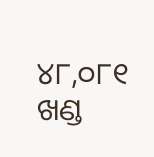୪୮,୦୮୧ ଖଣ୍ଡ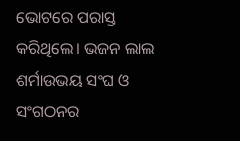ଭୋଟରେ ପରାସ୍ତ କରିଥିଲେ। ଭଜନ ଲାଲ ଶର୍ମାଉଭୟ ସଂଘ ଓ ସଂଗଠନର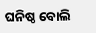ଘନିଷ୍ଠ ବୋଲି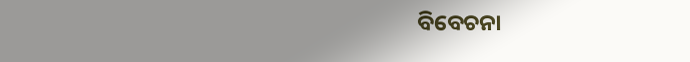ବିବେଚନା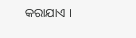କରାଯାଏ ।